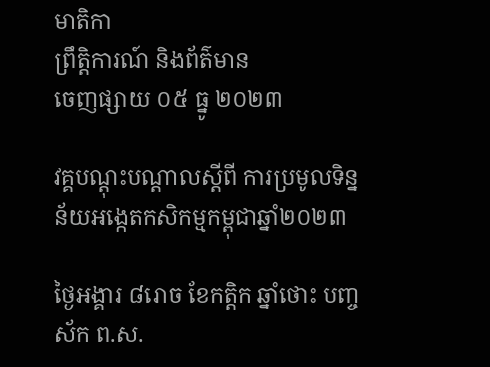មាតិកា
ព្រឹត្តិការណ៍ និងព័ត៌មាន
ចេញផ្សាយ ០៥ ធ្នូ ២០២៣

វគ្គបណ្តុះបណ្តាលស្តីពី ការប្រមូលទិន្នន័យអង្កេតកសិកម្មកម្ពុជាឆ្នាំ២០២៣

ថ្ងៃអង្គារ ៨រោច ខែកត្តិក ឆ្នាំថោះ បញ្ចស័ក ព.ស.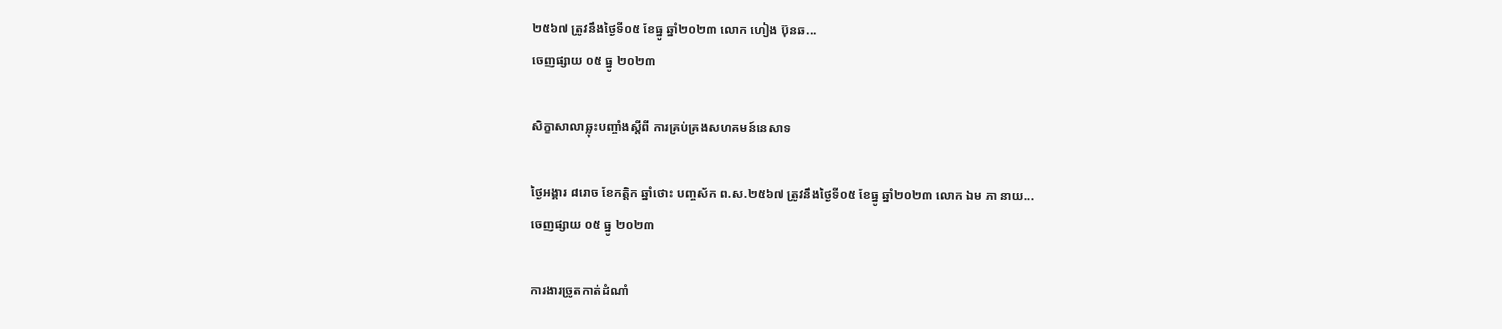២៥៦៧ ត្រូវនឹងថ្ងៃទី០៥ ខែធ្នូ ឆ្នាំ២០២៣ លោក ហៀង ប៊ុនឆ...
ចេញផ្សាយ ០៥ ធ្នូ ២០២៣

សិក្ខាសាលាឆ្លុះបញ្ចាំងស្តីពី ការគ្រប់គ្រងសហគមន៍នេសាទ

ថ្ងៃអង្គារ ៨រោច ខែកត្តិក ឆ្នាំថោះ បញ្ចស័ក ព.ស.២៥៦៧ ត្រូវនឹងថ្ងៃទី០៥ ខែធ្នូ ឆ្នាំ២០២៣ លោក ឯម ភា នាយ...
ចេញផ្សាយ ០៥ ធ្នូ ២០២៣

ការងារច្រូតកាត់ដំណាំ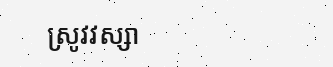ស្រូវវស្សា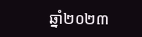ឆ្នាំ២០២៣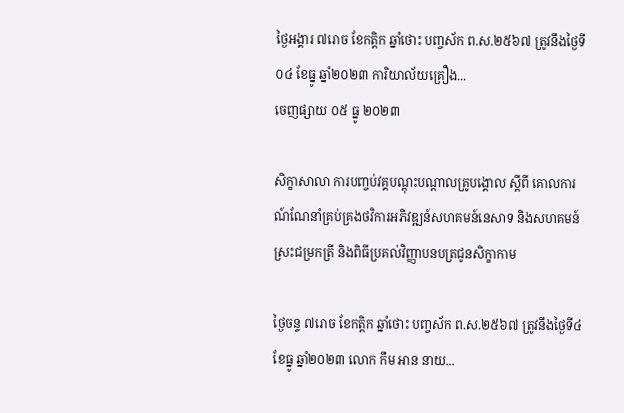ថ្ងៃអង្គារ ៧រោច ខែកត្ដិក ឆ្នាំថោះ បញ្ចស័ក ព.ស.២៥៦៧ ត្រូវនឹងថ្ងៃទី០៤ ខែធ្នូ ឆ្នាំ២០២៣ ការិយាល័យគ្រឿង...
ចេញផ្សាយ ០៥ ធ្នូ ២០២៣

សិក្ខាសាលា ការបញ្ចប់វគ្គបណ្តុះបណ្តាលគ្រូបង្គោល ស្តីពី គោលការណ៍ណែនាំគ្រប់គ្រងថវិការអភិវឌ្ឍន៍សហគមន៍នេសាទ និងសហគមន៍ស្រះជម្រកត្រី និងពិធីប្រគល់វិញ្ញាបនបត្រជូនសិក្ខាកាម

ថ្ងៃចន្ទ ៧រោច ខែកត្តិក ឆ្នាំថោះ បញ្ចស័ក ព.ស.២៥៦៧ ត្រូវនឹងថ្ងៃទី៤ ខែធ្នូ ឆ្នាំ២០២៣ លោក កឹម អាន នាយ...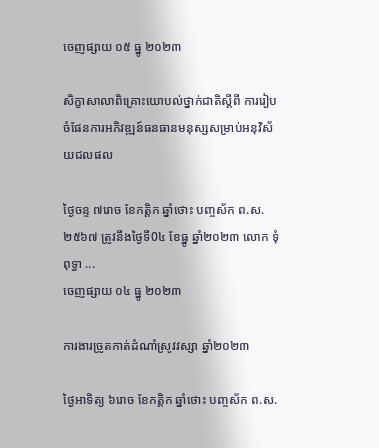ចេញផ្សាយ ០៥ ធ្នូ ២០២៣

សិក្ខាសាលាពិគ្រោះយោបល់ថ្នាក់ជាតិស្តីពី ការរៀបចំផែនការអភិវឌ្ឍន៍ធនធានមនុស្សសម្រាប់អនុវិស័យជលផល

ថ្ងៃចន្ទ ៧រោច ខែកត្តិក ឆ្នាំថោះ បញ្ចស័ក ព.ស.២៥៦៧ ត្រូវនឹងថ្ងៃទី0៤ ខែធ្នូ ឆ្នាំ២០២៣ លោក ទុំ ពុទ្ធា ...
ចេញផ្សាយ ០៤ ធ្នូ ២០២៣

ការងារច្រូតកាត់ដំណាំស្រូវវស្សា ឆ្នាំ២០២៣

ថ្ងៃអាទិត្យ ៦រោច ខែកត្ដិក ឆ្នាំថោះ បញ្ចស័ក ព.ស.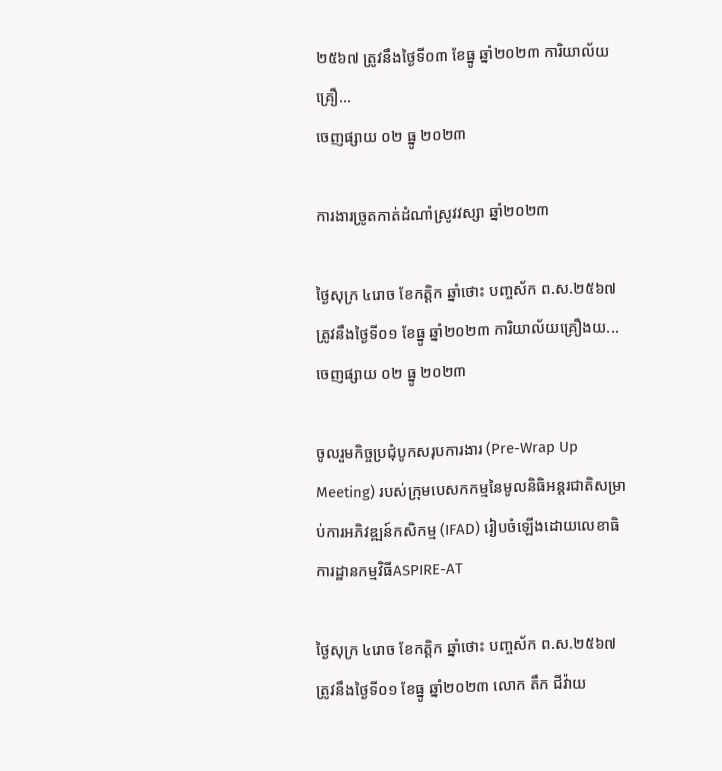២៥៦៧ ត្រូវនឹងថ្ងៃទី០៣ ខែធ្នូ ឆ្នាំ២០២៣ ការិយាល័យគ្រឿ...
ចេញផ្សាយ ០២ ធ្នូ ២០២៣

ការងារច្រូតកាត់ដំណាំស្រូវវស្សា ឆ្នាំ២០២៣

ថ្ងៃសុក្រ ៤រោច ខែកត្ដិក ឆ្នាំថោះ បញ្ចស័ក ព.ស.២៥៦៧ ត្រូវនឹងថ្ងៃទី០១ ខែធ្នូ ឆ្នាំ២០២៣ ការិយាល័យគ្រឿងយ...
ចេញផ្សាយ ០២ ធ្នូ ២០២៣

ចូលរួមកិច្ចប្រជុំបូកសរុបការងារ (Pre-Wrap Up Meeting) របស់ក្រុមបេសកកម្មនៃមូលនិធិអន្តរជាតិសម្រាប់ការអភិវឌ្ឍន៍កសិកម្ម (IFAD) រៀបចំឡើងដោយលេខាធិការដ្ឋានកម្មវិធីASPIRE-AT

ថ្ងៃសុក្រ ៤រោច ខែកត្ដិក ឆ្នាំថោះ បញ្ចស័ក ព.ស.២៥៦៧ ត្រូវនឹងថ្ងៃទី០១ ខែធ្នូ ឆ្នាំ២០២៣ លោក តឹក ជីវ៉ាយ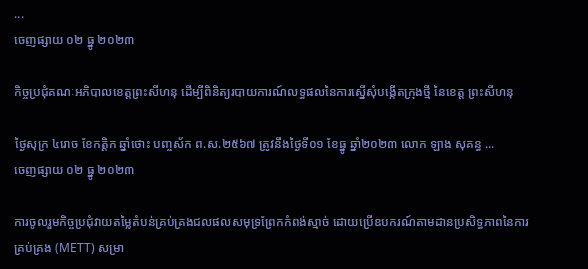...
ចេញផ្សាយ ០២ ធ្នូ ២០២៣

កិច្ចប្រជុំគណៈអភិបាលខេត្តព្រះសីហនុ ដើម្បីពិនិត្យរបាយការណ៍លទ្ធផលនៃការស្នើសុំបង្កើតក្រុងថ្មី នៃខេត្ត ព្រះសីហនុ

ថ្ងៃសុក្រ ៤រោច ខែកត្ដិក ឆ្នាំថោះ បញ្ចស័ក ព.ស.២៥៦៧ ត្រូវនឹងថ្ងៃទី០១ ខែធ្នូ ឆ្នាំ២០២៣ លោក ឡាង សុគន្ធ ...
ចេញផ្សាយ ០២ ធ្នូ ២០២៣

ការចូលរួមកិច្ចប្រជុំវាយតម្លៃតំបន់គ្រប់គ្រងជលផលសមុទ្រព្រែកកំពង់ស្មាច់ ដោយប្រើឧបករណ៍តាមដានប្រសិទ្ធភាពនៃការគ្រប់គ្រង (METT) សម្រា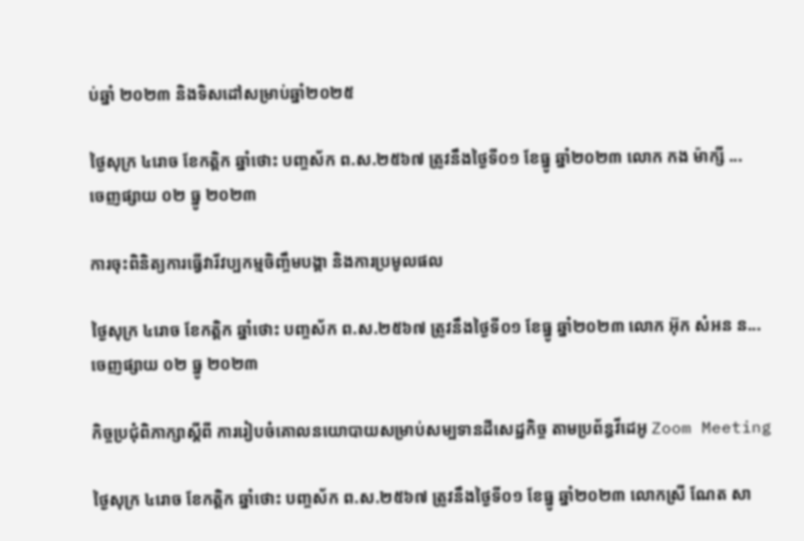ប់ឆ្នាំ ២០២៣ និងទិសដៅសម្រាប់ឆ្នាំ២០២៥

ថ្ងៃសុក្រ ៤រោច ខែកត្ដិក ឆ្នាំថោះ បញ្ចស័ក ព.ស.២៥៦៧ ត្រូវនឹងថ្ងៃទី០១ ខែធ្នូ ឆ្នាំ២០២៣ លោក កង ម៉ាក្សី ...
ចេញផ្សាយ ០២ ធ្នូ ២០២៣

ការចុះពិនិត្យការធ្វើវារីវប្បកម្មចិញ្ចឹមបង្គា និងការប្រមូលផល

ថ្ងៃសុក្រ ៤រោច ខែកត្ដិក ឆ្នាំថោះ បញ្ចស័ក ព.ស.២៥៦៧ ត្រូវនឹងថ្ងៃទី០១ ខែធ្នូ ឆ្នាំ២០២៣ លោក អ៊ុក សំអន ន...
ចេញផ្សាយ ០២ ធ្នូ ២០២៣

កិច្ចប្រជុំពិភាក្សាស្តីពី ការរៀបចំគោលនយោបាយសម្រាប់សម្បទានដីសេដ្ឋកិច្ច តាមប្រព័ន្ធវីដេអូ Zoom Meeting

ថ្ងៃសុក្រ ៤រោច ខែកត្ដិក ឆ្នាំថោះ បញ្ចស័ក ព.ស.២៥៦៧ ត្រូវនឹងថ្ងៃទី០១ ខែធ្នូ ឆ្នាំ២០២៣ លោកស្រី ណែត សា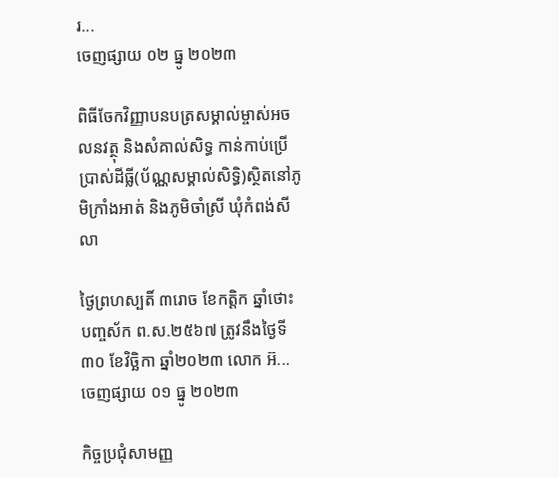រ...
ចេញផ្សាយ ០២ ធ្នូ ២០២៣

ពិធីចែកវិញ្ញាបនបត្រសម្គាល់ម្ចាស់អចលនវត្ថុ និងសំគាល់សិទ្ធ កាន់កាប់ប្រើប្រាស់ដីធ្លី(ប័ណ្ណសម្គាល់សិទ្ធិ)ស្ថិតនៅភូមិក្រាំងអាត់ និងភូមិចាំស្រី ឃុំកំពង់សីលា

ថ្ងៃព្រហស្បតិ៍ ៣រោច ខែកត្ដិក ឆ្នាំថោះ បញ្ចស័ក ព.ស.២៥៦៧ ត្រូវនឹងថ្ងៃទី៣០ ខែវិច្ឆិកា ឆ្នាំ២០២៣ លោក អ៊...
ចេញផ្សាយ ០១ ធ្នូ ២០២៣

កិច្ចប្រជុំសាមញ្ញ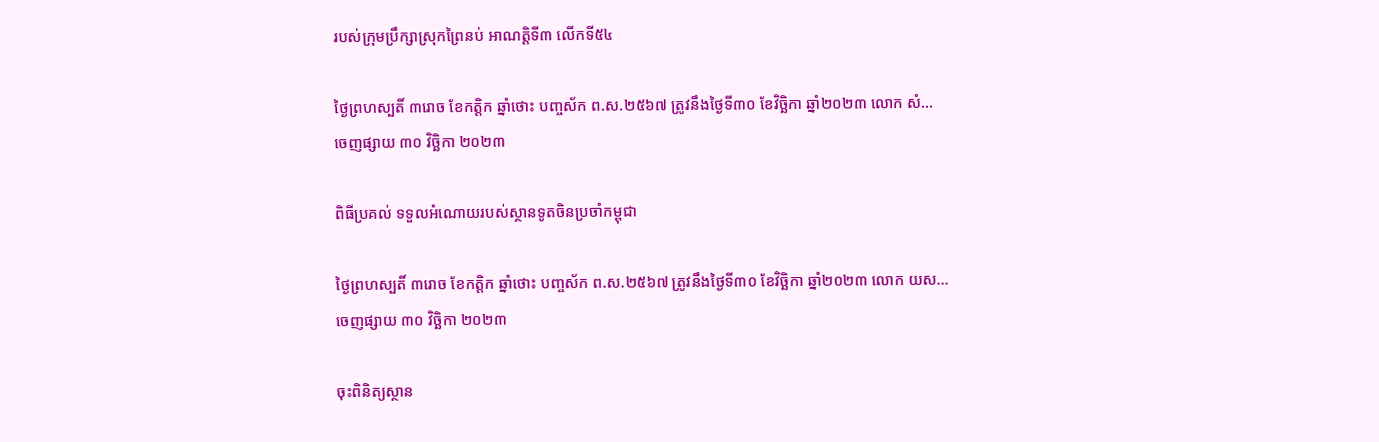របស់ក្រុមប្រឹក្សាស្រុកព្រៃនប់ អាណត្តិទី៣ លើកទី៥៤

ថ្ងៃព្រហស្បតិ៍ ៣រោច ខែកត្ដិក ឆ្នាំថោះ បញ្ចស័ក ព.ស.២៥៦៧ ត្រូវនឹងថ្ងៃទី៣០ ខែវិច្ឆិកា ឆ្នាំ២០២៣ លោក សំ...
ចេញផ្សាយ ៣០ វិច្ឆិកា ២០២៣

ពិធីប្រគល់ ទទួលអំណោយរបស់ស្ថានទូតចិនប្រចាំកម្ពុជា

ថ្ងៃព្រហស្បតិ៍ ៣រោច ខែកត្ដិក ឆ្នាំថោះ បញ្ចស័ក ព.ស.២៥៦៧ ត្រូវនឹងថ្ងៃទី៣០ ខែវិច្ឆិកា ឆ្នាំ២០២៣ លោក យស...
ចេញផ្សាយ ៣០ វិច្ឆិកា ២០២៣

ចុះពិនិត្យស្ថាន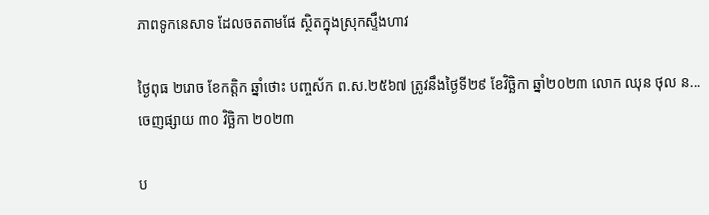ភាពទូកនេសាទ ដែលចតតាមផែ ស្ថិតក្នុងស្រុកស្ទឹងហាវ

ថ្ងៃពុធ ២រោច ខែកត្ដិក ឆ្នាំថោះ បញ្ចស័ក ព.ស.២៥៦៧ ត្រូវនឹងថ្ងៃទី២៩ ខែវិច្ឆិកា ឆ្នាំ២០២៣ លោក ឈុន ថុល ន...
ចេញផ្សាយ ៣០ វិច្ឆិកា ២០២៣

ប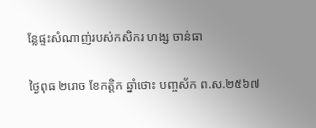ន្លែផ្ទះសំណាញ់របស់កសិករ ហង្ស ចាន់ធា

ថ្ងៃពុធ ២រោច ខែកត្ដិក ឆ្នាំថោះ បញ្ចស័ក ព.ស.២៥៦៧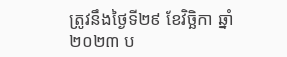ត្រូវនឹងថ្ងៃទី២៩ ខែវិច្ឆិកា ឆ្នាំ២០២៣ ប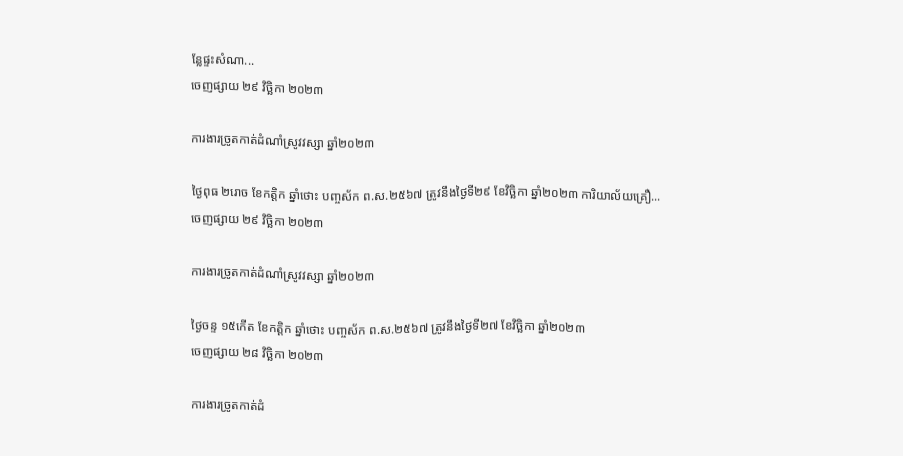ន្លែផ្ទះសំណា...
ចេញផ្សាយ ២៩ វិច្ឆិកា ២០២៣

ការងារច្រូតកាត់ដំណាំស្រូវវស្សា ឆ្នាំ២០២៣

ថ្ងៃពុធ ២រោច ខែកត្ដិក ឆ្នាំថោះ បញ្ចស័ក ព.ស.២៥៦៧ ត្រូវនឹងថ្ងៃទី២៩ ខែវិច្ឆិកា ឆ្នាំ២០២៣ ការិយាល័យគ្រឿ...
ចេញផ្សាយ ២៩ វិច្ឆិកា ២០២៣

ការងារច្រូតកាត់ដំណាំស្រូវវស្សា ឆ្នាំ២០២៣

ថ្ងៃចន្ទ ១៥កើត ខែកត្ដិក ឆ្នាំថោះ បញ្ចស័ក ព.ស.២៥៦៧ ត្រូវនឹងថ្ងៃទី២៧ ខែវិច្ឆិកា ឆ្នាំ២០២៣
ចេញផ្សាយ ២៨ វិច្ឆិកា ២០២៣

ការងារច្រូតកាត់ដំ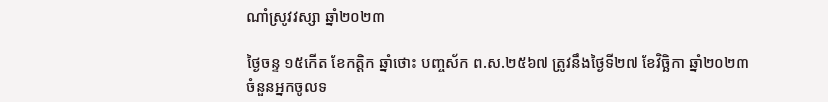ណាំស្រូវវស្សា ឆ្នាំ២០២៣

ថ្ងៃចន្ទ ១៥កើត ខែកត្ដិក ឆ្នាំថោះ បញ្ចស័ក ព.ស.២៥៦៧ ត្រូវនឹងថ្ងៃទី២៧ ខែវិច្ឆិកា ឆ្នាំ២០២៣
ចំនួនអ្នកចូលទ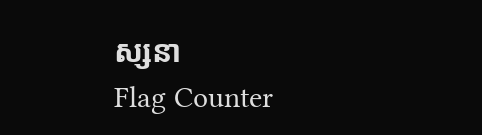ស្សនា
Flag Counter